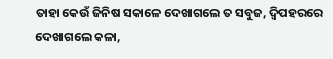ତାହା କେଉଁ ଜିନିଷ ସକାଳେ ଦେଖାଗଲେ ତ ସବୁଜ, ଦ୍ଵିପହରରେ ଦେଖାଗଲେ କଳା,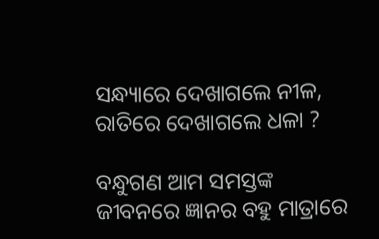ସନ୍ଧ୍ୟାରେ ଦେଖାଗଲେ ନୀଳ, ରାତିରେ ଦେଖାଗଲେ ଧଳା ?

ବନ୍ଧୁଗଣ ଆମ ସମସ୍ତଙ୍କ ଜୀବନରେ ଜ୍ଞାନର ବହୁ ମାତ୍ରାରେ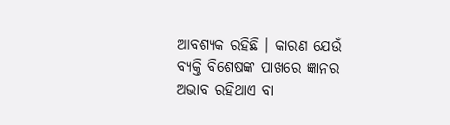ଆବଶ୍ୟକ ରହିଛି । କାରଣ ଯେଉଁ ବ୍ୟକ୍ତି ବିଶେଷଙ୍କ ପାଖରେ ଜ୍ଞାନର ଅଭାବ ରହିଥାଏ ବା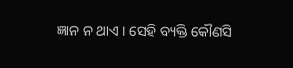ଜ୍ଞାନ ନ ଥାଏ । ସେହି ବ୍ୟକ୍ତି କୌଣସି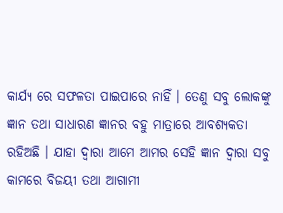କାର୍ଯ୍ୟ ରେ ସଫଳତା ପାଇପାରେ ନାହିଁ । ତେଣୁ ସବୁ ଲୋକଙ୍କୁ ଜ୍ଞାନ ତଥା ସାଧାରଣ ଜ୍ଞାନର ବହୁ ମାତ୍ରାରେ ଆବଶ୍ୟକତା ରହିଅଛି । ଯାହା ଦ୍ଵାରା ଆମେ ଆମର ସେହି ଜ୍ଞାନ ଦ୍ଵାରା ସବୁ କାମରେ ବିଜୟୀ ତଥା ଆଗାମୀ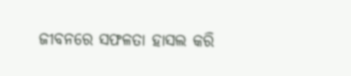ଜୀବନରେ ସଫଳତା ହାସଲ କରି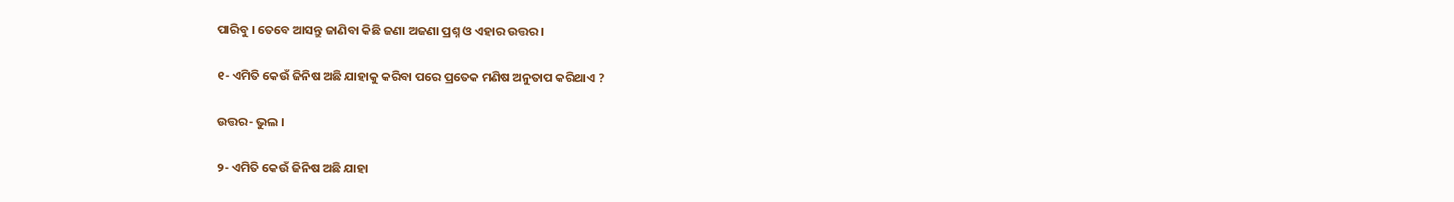ପାରିବୁ । ତେବେ ଆସନ୍ତୁ ଜାଣିବା କିଛି ଜଣା ଅଜଣା ପ୍ରଶ୍ନ ଓ ଏହାର ଉତ୍ତର ।

୧- ଏମିତି କେଉଁ ଜିନିଷ ଅଛି ଯାହାକୁ କରିବା ପରେ ପ୍ରତେକ ମଣିଷ ଅନୁତାପ କରିଥାଏ ?

ଉତ୍ତର- ଭୁଲ ।

୨- ଏମିତି କେଉଁ ଜିନିଷ ଅଛି ଯାହା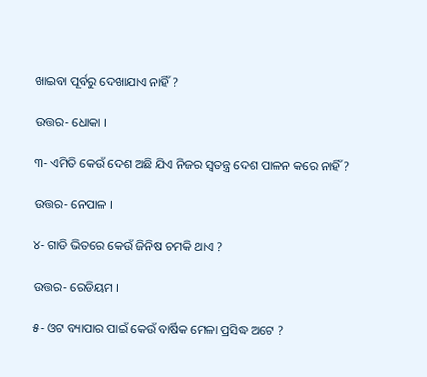ଖାଇବା ପୂର୍ବରୁ ଦେଖାଯାଏ ନାହିଁ ?

ଉତ୍ତର- ଧୋକା ।

୩- ଏମିତି କେଉଁ ଦେଶ ଅଛି ଯିଏ ନିଜର ସ୍ଵତନ୍ତ୍ର ଦେଶ ପାଳନ କରେ ନାହିଁ ?

ଉତ୍ତର- ନେପାଳ ।

୪- ଗାଡି ଭିତରେ କେଉଁ ଜିନିଷ ଚମକି ଥାଏ ?

ଉତ୍ତର- ରେଡିୟମ ।

୫- ଓଟ ବ୍ୟାପାର ପାଇଁ କେଉଁ ବାର୍ଷିକ ମେଳା ପ୍ରସିଦ୍ଧ ଅଟେ ?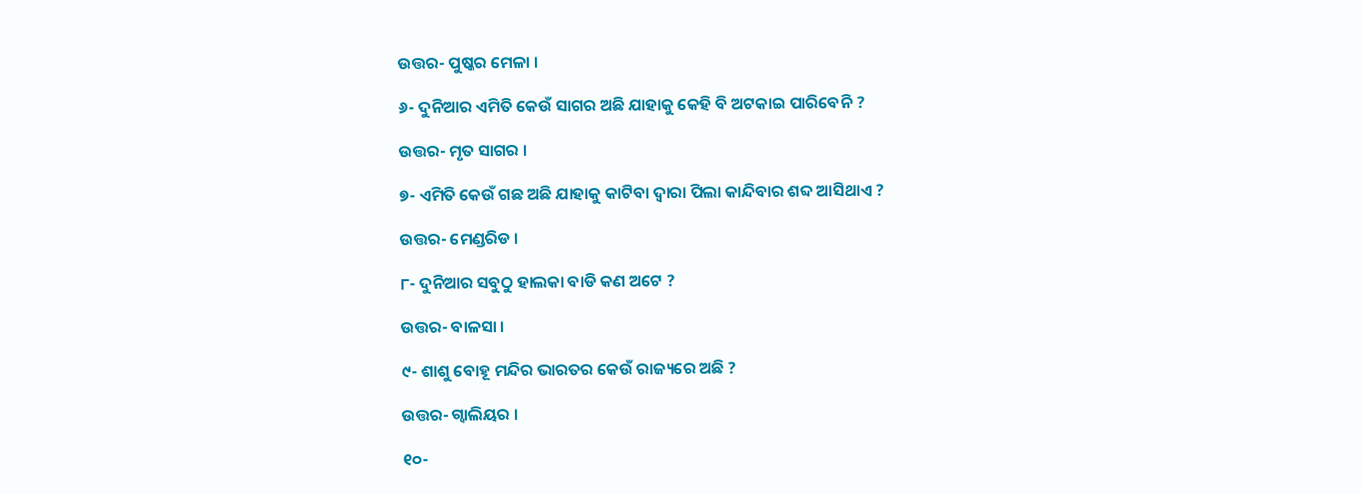ଉତ୍ତର- ପୁଷ୍କର ମେଳା ।

୬- ଦୁନିଆର ଏମିତି କେଉଁ ସାଗର ଅଛି ଯାହାକୁ କେହି ବି ଅଟକାଇ ପାରିବେନି ?

ଉତ୍ତର- ମୃତ ସାଗର ।

୭- ଏମିତି କେଉଁ ଗଛ ଅଛି ଯାହାକୁ କାଟିବା ଦ୍ଵାରା ପିଲା କାନ୍ଦିବାର ଶବ୍ଦ ଆସିଥାଏ ?

ଉତ୍ତର- ମେଣ୍ଡରିଡ ।

୮- ଦୁନିଆର ସବୁଠୁ ହାଲକା ବାଡି କଣ ଅଟେ ?

ଉତ୍ତର- ବାଳସା ।

୯- ଶାଶୁ ବୋହୂ ମନ୍ଦିର ଭାରତର କେଉଁ ରାଜ୍ୟରେ ଅଛି ?

ଉତ୍ତର- ଗ୍ଵାଲିୟର ।

୧୦-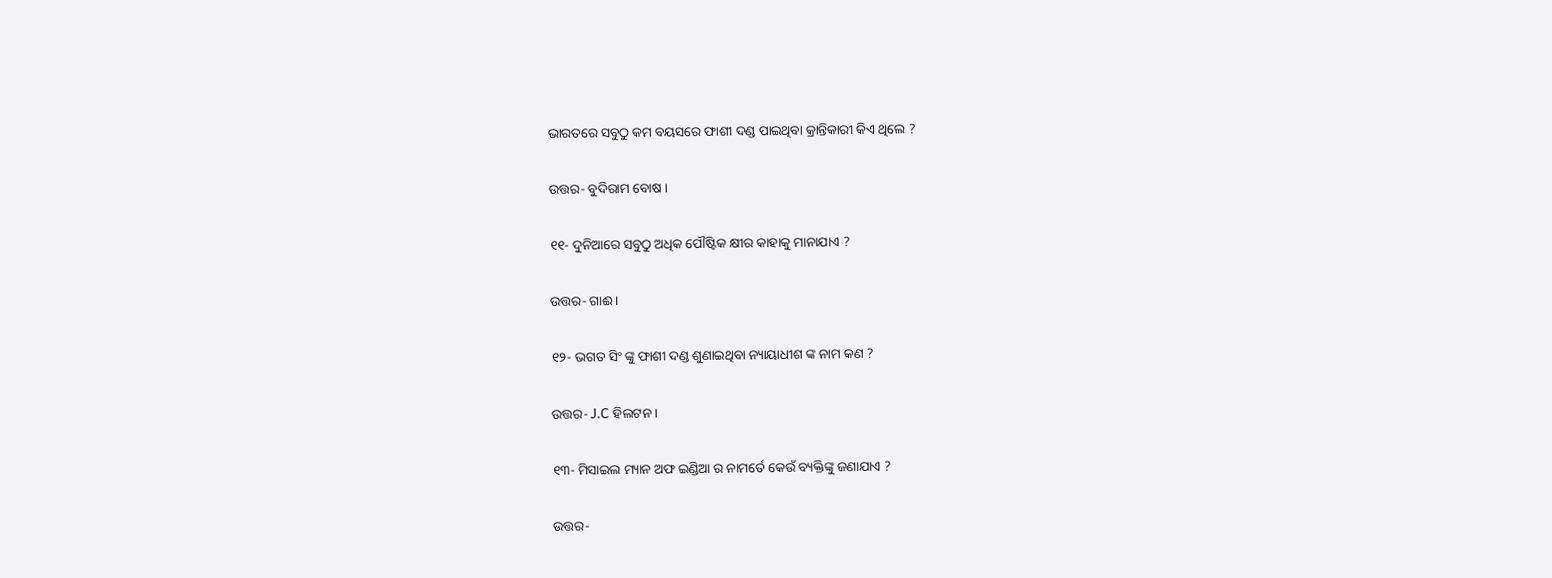ଭାରତରେ ସବୁଠୁ କମ ବୟସରେ ଫାଶୀ ଦଣ୍ଡ ପାଇଥିବା କ୍ରାନ୍ତିକାରୀ କିଏ ଥିଲେ ?

ଉତ୍ତର- ବୁଦିରାମ ବୋଷ ।

୧୧- ଦୁନିଆରେ ସବୁଠୁ ଅଧିକ ପୌଷ୍ଟିକ କ୍ଷୀର କାହାକୁ ମାନାଯାଏ ?

ଉତ୍ତର- ଗାଈ ।

୧୨- ଭଗତ ସିଂ ଙ୍କୁ ଫାଶୀ ଦଣ୍ଡ ଶୁଣାଇଥିବା ନ୍ୟାୟାଧୀଶ ଙ୍କ ନାମ କଣ ?

ଉତ୍ତର- J.C ହିଲଟନ ।

୧୩- ମିସାଇଲ ମ୍ୟାନ ଅଫ ଇଣ୍ଡିଆ ର ନାମର୍ତେ କେଉଁ ବ୍ୟକ୍ତିଙ୍କୁ ଜଣାଯାଏ ?

ଉତ୍ତର-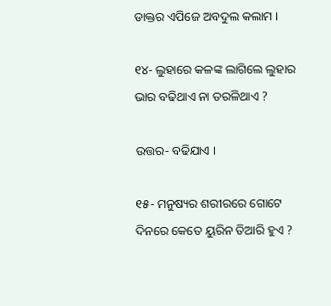ଡାକ୍ତର ଏପିଜେ ଅବଦୁଲ କଲାମ ।

୧୪- ଲୁହାରେ କଳଙ୍କ ଲାଗିଲେ ଲୁହାର ଭାର ବଢିଥାଏ ନା ତରଳିଥାଏ ?

ଉତ୍ତର- ବଢିଯାଏ ।

୧୫- ମନୁଷ୍ୟର ଶରୀରରେ ଗୋଟେ ଦିନରେ କେତେ ୟୁରିନ ତିଆରି ହୁଏ ?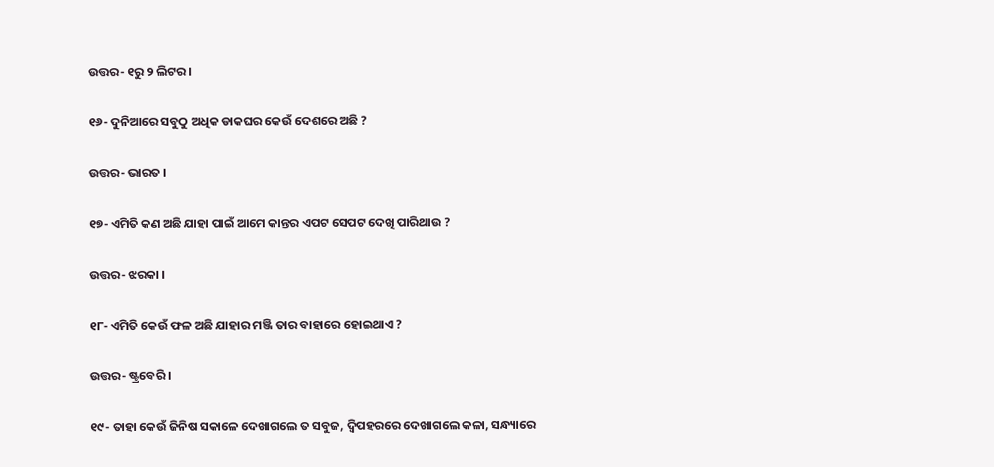ଉତ୍ତର- ୧ରୁ ୨ ଲିଟର ।

୧୬- ଦୁନିଆରେ ସବୁଠୁ ଅଧିକ ଡାକଘର କେଉଁ ଦେଶରେ ଅଛି ?

ଉତ୍ତର- ଭାରତ ।

୧୭- ଏମିତି କଣ ଅଛି ଯାହା ପାଇଁ ଆମେ କାନ୍ତର ଏପଟ ସେପଟ ଦେଖି ପାରିଥାଉ ?

ଉତ୍ତର- ଝରକା ।

୧୮- ଏମିତି କେଉଁ ଫଳ ଅଛି ଯାହାର ମଞ୍ଜି ତାର ବାହାରେ ହୋଇଥାଏ ?

ଉତ୍ତର- ଷ୍ଟ୍ରବେରି ।

୧୯- ତାହା କେଉଁ ଜିନିଷ ସକାଳେ ଦେଖାଗଲେ ତ ସବୁଜ, ଦ୍ଵିପହରରେ ଦେଖାଗଲେ କଳା, ସନ୍ଧ୍ୟାରେ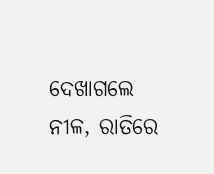ଦେଖାଗଲେ ନୀଳ, ରାତିରେ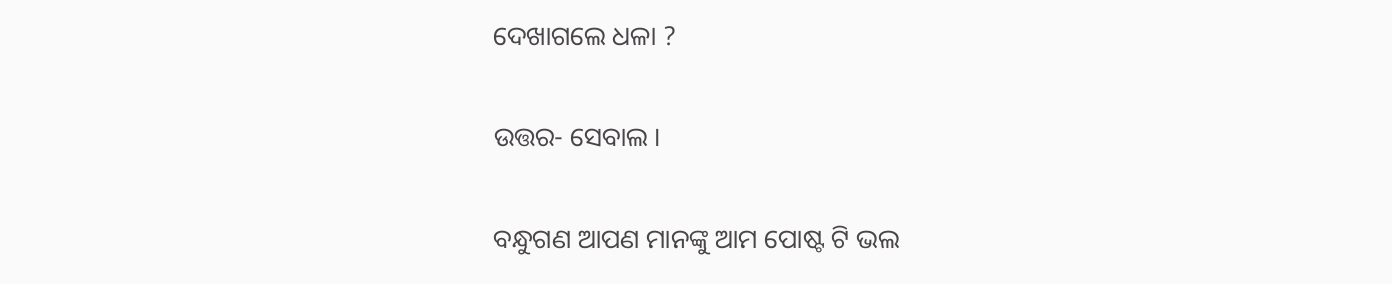ଦେଖାଗଲେ ଧଳା ?

ଉତ୍ତର- ସେବାଲ ।

ବନ୍ଧୁଗଣ ଆପଣ ମାନଙ୍କୁ ଆମ ପୋଷ୍ଟ ଟି ଭଲ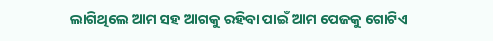ଲାଗିଥିଲେ ଆମ ସହ ଆଗକୁ ରହିବା ପାଇଁ ଆମ ପେଜକୁ ଗୋଟିଏ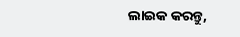ଲାଇକ କରନ୍ତୁ,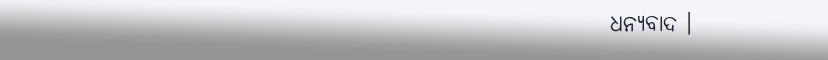ଧନ୍ୟବାଦ ।